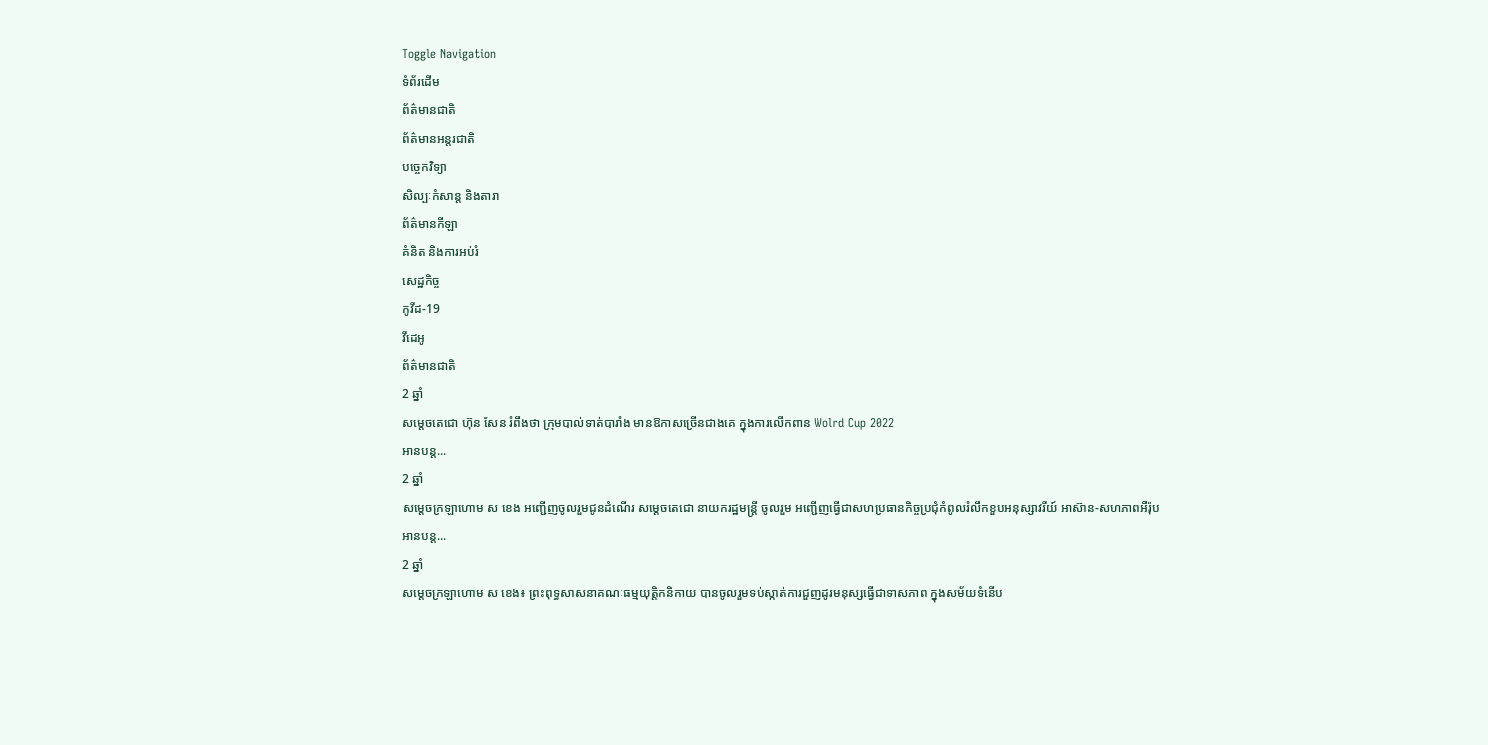Toggle Navigation
ទំព័រដើម
ព័ត៌មានជាតិ
ព័ត៌មានអន្តរជាតិ
បច្ចេកវិទ្យា
សិល្បៈកំសាន្ត និងតារា
ព័ត៌មានកីឡា
គំនិត និងការអប់រំ
សេដ្ឋកិច្ច
កូវីដ-19
វីដេអូ
ព័ត៌មានជាតិ
2 ឆ្នាំ
សម្តេចតេជោ ហ៊ុន សែន រំពឹងថា ក្រុមបាល់ទាត់បារាំង មានឱកាសច្រេីនជាងគេ ក្នុងការលេីកពាន Wolrd Cup 2022
អានបន្ត...
2 ឆ្នាំ
សម្តេចក្រឡាហោម ស ខេង អញ្ជើញចូលរួមជូនដំណើរ សម្ដេចតេជោ នាយករដ្ឋមន្ដ្រី ចូលរួម អញ្ជើញធ្វើជាសហប្រធានកិច្ចប្រជុំកំពូលរំលឹកខួបអនុស្សាវរីយ៍ អាស៊ាន-សហភាពអឺរ៉ុប
អានបន្ត...
2 ឆ្នាំ
សម្តេចក្រឡាហោម ស ខេង៖ ព្រះពុទ្ធសាសនាគណៈធម្មយុត្តិកនិកាយ បានចូលរួមទប់ស្កាត់ការជួញដូរមនុស្សធ្វើជាទាសភាព ក្នុងសម័យទំនើប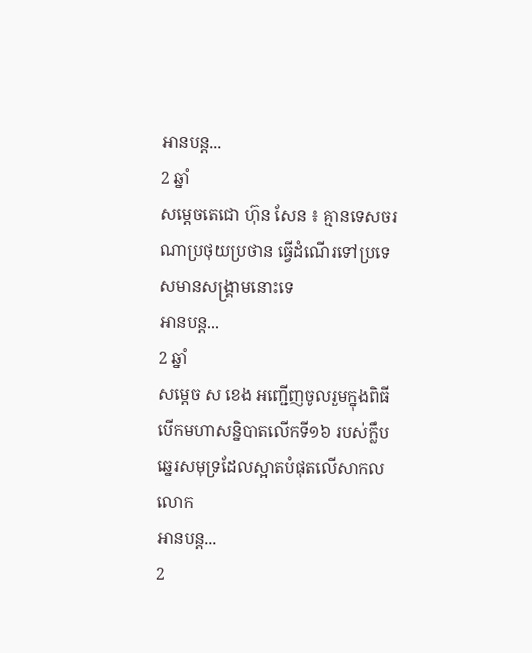អានបន្ត...
2 ឆ្នាំ
សម្ដេចតេជោ ហ៊ុន សែន ៖ គ្មានទេសចរណាប្រថុយប្រថាន ធ្វើដំណើរទៅប្រទេសមានសង្គ្រាមនោះទេ
អានបន្ត...
2 ឆ្នាំ
សម្ដេច ស ខេង អញ្ជើញចូលរួមក្នុងពិធីបើកមហាសន្និបាតលើកទី១៦ របស់ក្លឹបឆ្នេរសមុទ្រដែលស្អាតបំផុតលើសាកលលោក
អានបន្ត...
2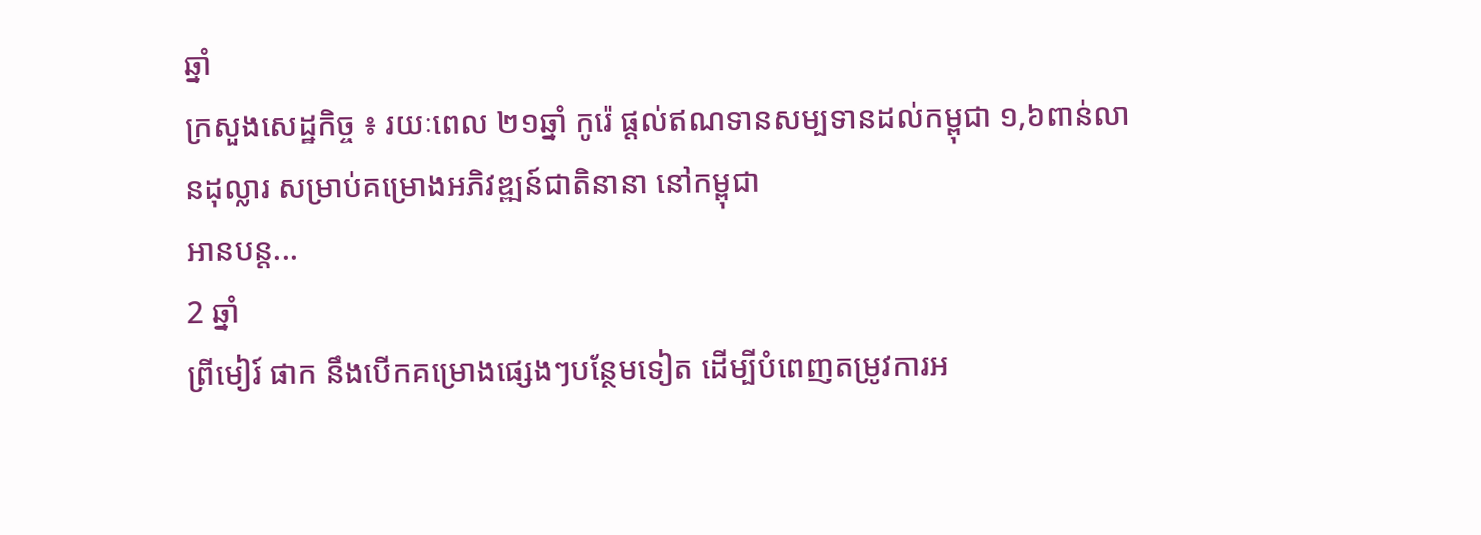ឆ្នាំ
ក្រសួងសេដ្ឋកិច្ច ៖ រយៈពេល ២១ឆ្នាំ កូរ៉េ ផ្ដល់ឥណទានសម្បទានដល់កម្ពុជា ១,៦ពាន់លានដុល្លារ សម្រាប់គម្រោងអភិវឌ្ឍន៍ជាតិនានា នៅកម្ពុជា
អានបន្ត...
2 ឆ្នាំ
ព្រីមៀរ៍ ផាក នឹងបើកគម្រោងផ្សេងៗបន្ថែមទៀត ដើម្បីបំពេញតម្រូវការអ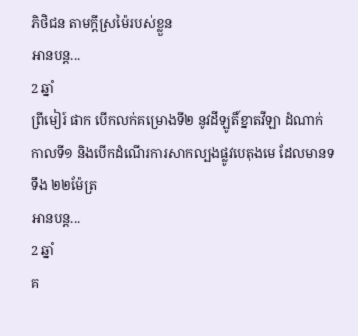ភិថិជន តាមក្ដីស្រម៉ៃរបស់ខ្លួន
អានបន្ត...
2 ឆ្នាំ
ព្រីមៀរ៍ ផាក បើកលក់គម្រោងទី២ នូវដីឡូតិ៍ខ្នាតវីឡា ដំណាក់កាលទី១ និងបើកដំណើរការសាកល្បងផ្លូវបេតុងមេ ដែលមានទទឹង ២២ម៉ែត្រ
អានបន្ត...
2 ឆ្នាំ
គ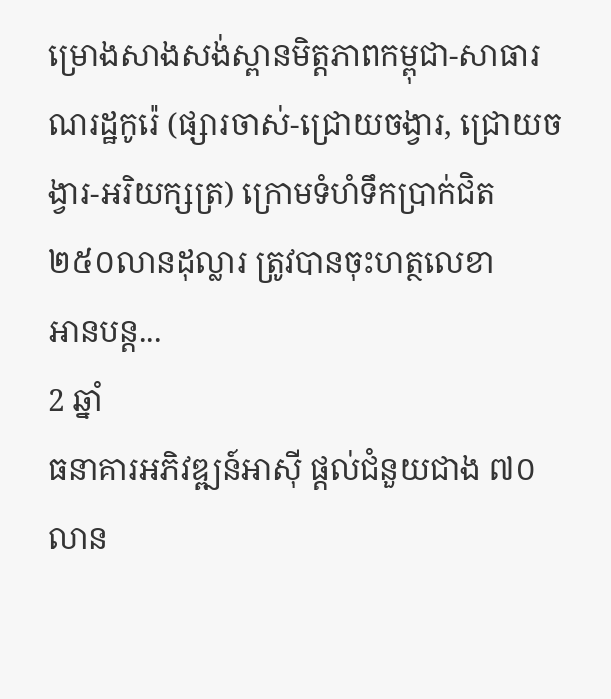ម្រោងសាងសង់ស្ពានមិត្តភាពកម្ពុជា-សាធារណរដ្ឋកូរ៉េ (ផ្សារចាស់-ជ្រោយចង្វារ, ជ្រោយចង្វារ-អរិយក្សត្រ) ក្រោមទំហំទឹកប្រាក់ជិត ២៥០លានដុល្លារ ត្រូវបានចុះហត្ថលេខា
អានបន្ត...
2 ឆ្នាំ
ធនាគារអភិវឌ្ឍន៍អាស៊ី ផ្តល់ជំនួយជាង ៧០លាន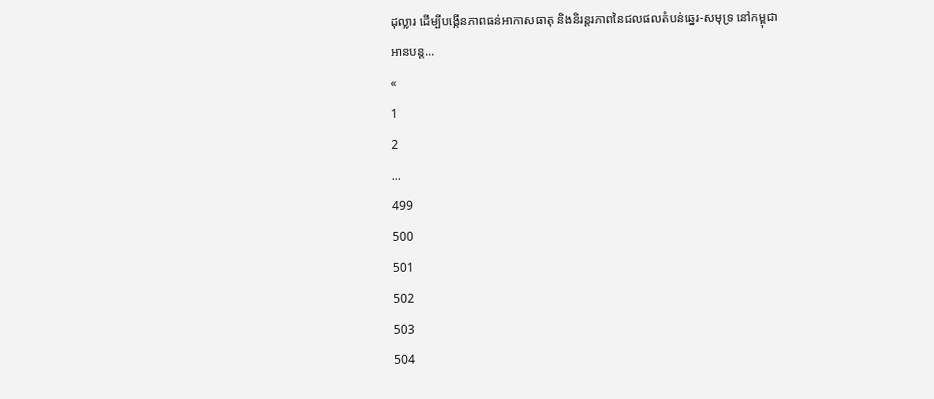ដុល្លារ ដើម្បីបង្កើនភាពធន់អាកាសធាតុ និងនិរន្តរភាពនៃជលផលតំបន់ឆ្នេរ-សមុទ្រ នៅកម្ពុជា
អានបន្ត...
«
1
2
...
499
500
501
502
503
504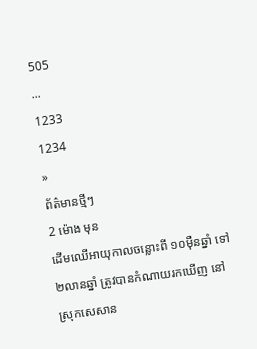505
...
1233
1234
»
ព័ត៌មានថ្មីៗ
2 ម៉ោង មុន
ដើមឈើអាយុកាលចន្លោះពី ១០ម៉ឺនឆ្នាំ ទៅ ២លានឆ្នាំ ត្រូវបានកំណាយរកឃើញ នៅស្រុកសេសាន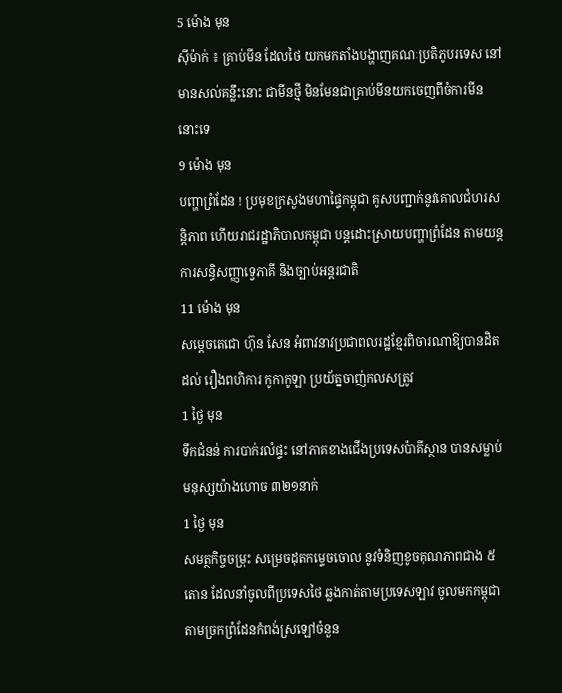5 ម៉ោង មុន
ស៊ីម៉ាក់ ៖ គ្រាប់មីន ដែលថៃ យកមកតាំងបង្ហាញគណៈប្រតិភូបរទេស នៅមានសល់គន្លឹះនោះ ជាមីនថ្មី មិនមែនជាគ្រាប់មីនយកចេញពីចំការមីននោះទេ
9 ម៉ោង មុន
បញ្ហាព្រំដែន ! ប្រមុខក្រសួងមហាផ្ទៃកម្ពុជា គូសបញ្ជាក់នូវគោលជំហរសន្តិភាព ហើយរាជរដ្ឋាភិបាលកម្ពុជា បន្តដោះស្រាយបញ្ហាព្រំដែន តាមយន្តការសន្ធិសញ្ញាទ្វេភាគី និងច្បាប់អន្តរជាតិ
11 ម៉ោង មុន
សម្តេចតេជោ ហ៊ុន សែន អំពាវនាវប្រជាពលរដ្ឋខ្មែរពិចារណាឱ្យបានដិតដល់ រឿងពហិការ កូកាកូឡា ប្រយ័ត្នចាញ់កលសត្រូវ
1 ថ្ងៃ មុន
ទឹកជំនន់ ការបាក់រលំផ្ទះ នៅភាគខាងជើងប្រទេសប៉ាគីស្ថាន បានសម្លាប់មនុស្សយ៉ាងហោច ៣២១នាក់
1 ថ្ងៃ មុន
សមត្ថកិច្ចចម្រុះ សម្រេចដុតកម្ទេចចោល នូវទំនិញខូចគុណភាពជាង ៥តោន ដែលនាំចូលពីប្រទេសថៃ ឆ្លងកាត់តាមប្រទេសឡាវ ចូលមកកម្ពុជា តាមច្រកព្រំដែនកំពង់ស្រឡៅចំនួន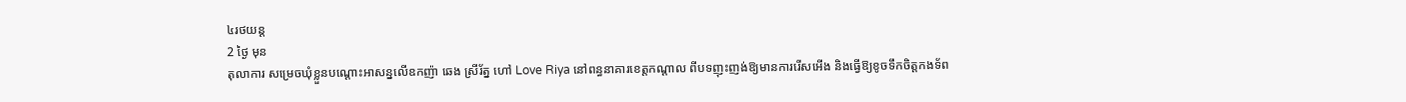៤រថយន្ត
2 ថ្ងៃ មុន
តុលាការ សម្រេចឃុំខ្លួនបណ្តោះអាសន្នលើឧកញ៉ា ឆេង ស្រីរ័ត្ន ហៅ Love Riya នៅពន្ធនាគារខេត្តកណ្តាល ពីបទញុះញង់ឱ្យមានការរើសអើង និងធ្វើឱ្យខូចទឹកចិត្តកងទ័ព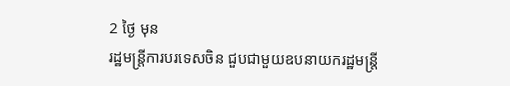2 ថ្ងៃ មុន
រដ្ឋមន្ត្រីការបរទេសចិន ជួបជាមួយឧបនាយករដ្ឋមន្ត្រី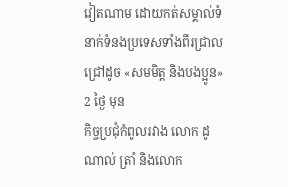វៀតណាម ដោយកត់សម្គាល់ទំនាក់ទំនងប្រទេសទាំងពីរជ្រាលជ្រៅដូច «សមមិត្ត និងបងប្អូន»
2 ថ្ងៃ មុន
កិច្ចប្រជុំកំពូលរវាង លោក ដូណាល់ ត្រាំ និងលោក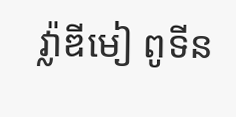វ្ល៉ាឌីមៀ ពូទីន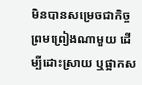មិនបានសម្រេចជាកិច្ចព្រមព្រៀងណាមួយ ដើម្បីដោះស្រាយ ឬផ្អាកស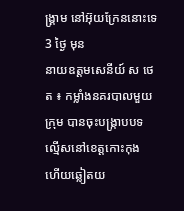ង្គ្រាម នៅអ៊ុយក្រែននោះទេ
3 ថ្ងៃ មុន
នាយឧត្តមសេនីយ៍ ស ថេត ៖ កម្លាំងនគរបាលមួយក្រុម បានចុះបង្ក្រាបបទល្មើសនៅខេត្តកោះកុង ហើយឆ្លៀតយ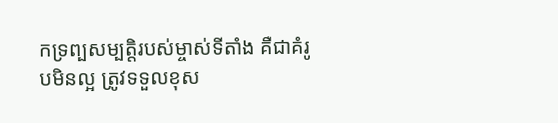កទ្រព្បសម្បត្តិរបស់ម្ចាស់ទីតាំង គឺជាគំរូបមិនល្អ ត្រូវទទួលខុស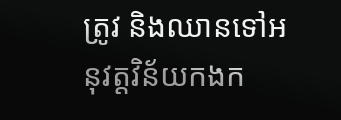ត្រូវ និងឈានទៅអនុវត្តវិន័យកងក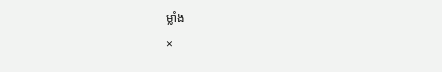ម្លាំង
×